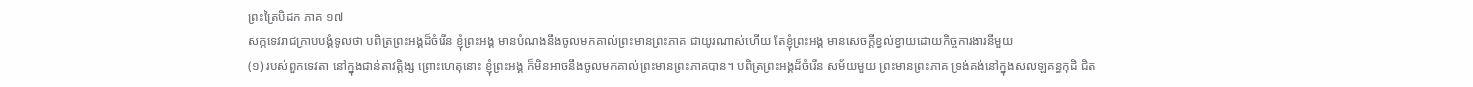ព្រះត្រៃបិដក ភាគ ១៧
សក្កទេវរាជក្រាបបង្គំទូលថា បពិត្រព្រះអង្គដ៏ចំរើន ខ្ញុំព្រះអង្គ មានបំណងនឹងចូលមកគាល់ព្រះមានព្រះភាគ ជាយូរណាស់ហើយ តែខ្ញុំព្រះអង្គ មានសេចក្តីខ្វល់ខ្វាយដោយកិច្ចការងារនីមួយ
(១) របស់ពួកទេវតា នៅក្នុងជាន់តាវត្តិង្ស ព្រោះហេតុនោះ ខ្ញុំព្រះអង្គ ក៏មិនអាចនឹងចូលមកគាល់ព្រះមានព្រះភាគបាន។ បពិត្រព្រះអង្គដ៏ចំរើន សម័យមួយ ព្រះមានព្រះភាគ ទ្រង់គង់នៅក្នុងសលឡគន្ធកុដិ ជិត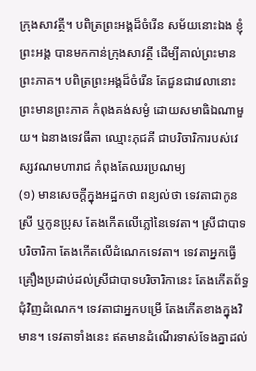ក្រុងសាវត្ថី។ បពិត្រព្រះអង្គដ៏ចំរើន សម័យនោះឯង ខ្ញុំព្រះអង្គ បានមកកាន់ក្រុងសាវត្ថី ដើម្បីគាល់ព្រះមានព្រះភាគ។ បពិត្រព្រះអង្គដ៏ចំរើន តែជួនជាវេលានោះ ព្រះមានព្រះភាគ កំពុងគង់សម្ងំ ដោយសមាធិឯណាមួយ។ ឯនាងទេវធីតា ឈ្មោះភុជគី ជាបរិចារិការបស់វេស្សវណមហារាជ កំពុងតែឈរប្រណម្យ
(១) មានសេចក្តីក្នុងអដ្ឋកថា ពន្យល់ថា ទេវតាជាកូនស្រី ឬកូនប្រុស តែងកើតលើភ្លៅនៃទេវតា។ ស្រីជាបាទបរិចារិកា តែងកើតលើដំណេកទេវតា។ ទេវតាអ្នកធ្វើគ្រឿងប្រដាប់ដល់ស្រីជាបាទបរិចារិកានេះ តែងកើតព័ទ្ធជុំវិញដំណេក។ ទេវតាជាអ្នកបម្រើ តែងកើតខាងក្នុងវិមាន។ ទេវតាទាំងនេះ ឥតមានដំណើរទាស់ទែងគ្នាដល់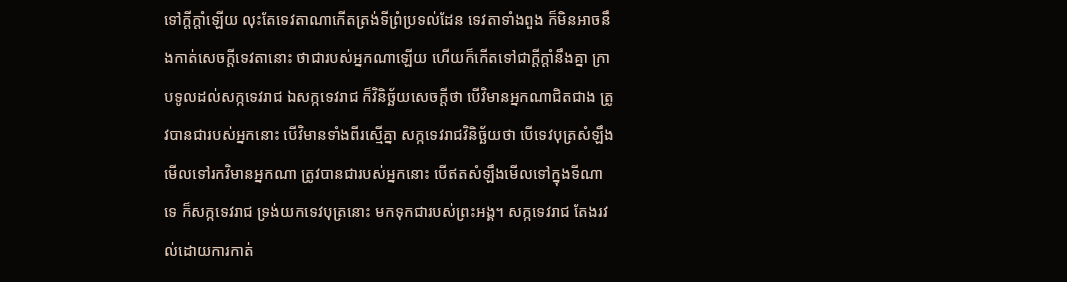ទៅក្តីក្តាំឡើយ លុះតែទេវតាណាកើតត្រង់ទីព្រំប្រទល់ដែន ទេវតាទាំងពួង ក៏មិនអាចនឹងកាត់សេចក្តីទេវតានោះ ថាជារបស់អ្នកណាឡើយ ហើយក៏កើតទៅជាក្តីក្តាំនឹងគ្នា ក្រាបទូលដល់សក្កទេវរាជ ឯសក្កទេវរាជ ក៏វិនិច្ឆ័យសេចក្តីថា បើវិមានអ្នកណាជិតជាង ត្រូវបានជារបស់អ្នកនោះ បើវិមានទាំងពីរស្មើគ្នា សក្កទេវរាជវិនិច្ឆ័យថា បើទេវបុត្រសំឡឹងមើលទៅរកវិមានអ្នកណា ត្រូវបានជារបស់អ្នកនោះ បើឥតសំឡឹងមើលទៅក្នុងទីណាទេ ក៏សក្កទេវរាជ ទ្រង់យកទេវបុត្រនោះ មកទុកជារបស់ព្រះអង្គ។ សក្កទេវរាជ តែងរវល់ដោយការកាត់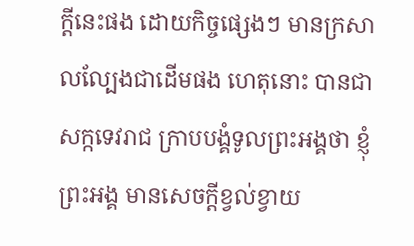ក្តីនេះផង ដោយកិច្ចផ្សេងៗ មានក្រសាលល្បែងជាដើមផង ហេតុនោះ បានជាសក្កទេវរាជ ក្រាបបង្គំទូលព្រះអង្គថា ខ្ញុំព្រះអង្គ មានសេចក្តីខ្វល់ខ្វាយ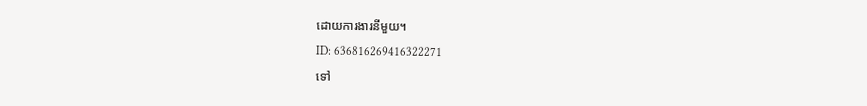ដោយការងារនីមួយ។
ID: 636816269416322271
ទៅ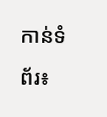កាន់ទំព័រ៖